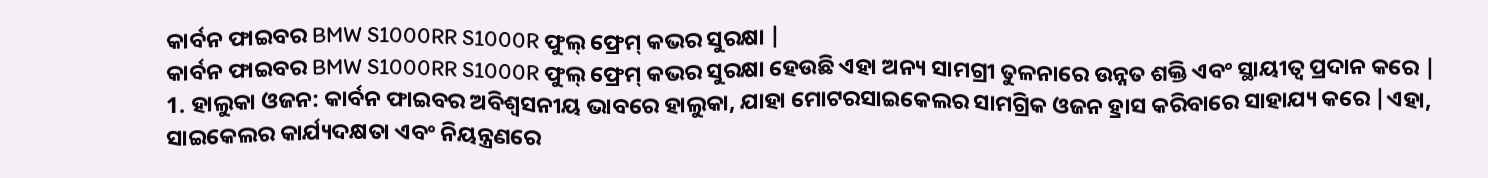କାର୍ବନ ଫାଇବର BMW S1000RR S1000R ଫୁଲ୍ ଫ୍ରେମ୍ କଭର ସୁରକ୍ଷା |
କାର୍ବନ ଫାଇବର BMW S1000RR S1000R ଫୁଲ୍ ଫ୍ରେମ୍ କଭର ସୁରକ୍ଷା ହେଉଛି ଏହା ଅନ୍ୟ ସାମଗ୍ରୀ ତୁଳନାରେ ଉନ୍ନତ ଶକ୍ତି ଏବଂ ସ୍ଥାୟୀତ୍ୱ ପ୍ରଦାନ କରେ |
1. ହାଲୁକା ଓଜନ: କାର୍ବନ ଫାଇବର ଅବିଶ୍ୱସନୀୟ ଭାବରେ ହାଲୁକା, ଯାହା ମୋଟରସାଇକେଲର ସାମଗ୍ରିକ ଓଜନ ହ୍ରାସ କରିବାରେ ସାହାଯ୍ୟ କରେ |ଏହା, ସାଇକେଲର କାର୍ଯ୍ୟଦକ୍ଷତା ଏବଂ ନିୟନ୍ତ୍ରଣରେ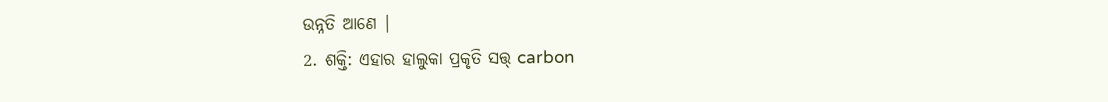ଉନ୍ନତି ଆଣେ |
2. ଶକ୍ତି: ଏହାର ହାଲୁକା ପ୍ରକୃତି ସତ୍ତ୍ carbon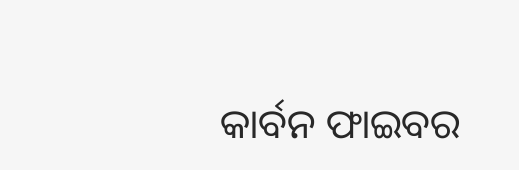କାର୍ବନ ଫାଇବର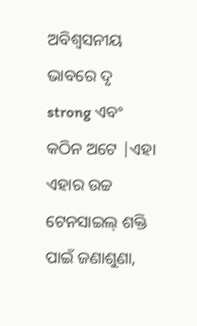ଅବିଶ୍ୱସନୀୟ ଭାବରେ ଦୃ strong ଏବଂ କଠିନ ଅଟେ |ଏହା ଏହାର ଉଚ୍ଚ ଟେନସାଇଲ୍ ଶକ୍ତି ପାଇଁ ଜଣାଶୁଣା,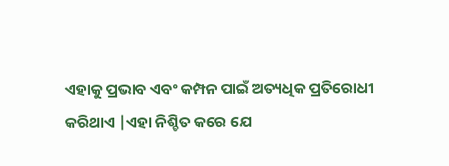ଏହାକୁ ପ୍ରଭାବ ଏବଂ କମ୍ପନ ପାଇଁ ଅତ୍ୟଧିକ ପ୍ରତିରୋଧୀ କରିଥାଏ |ଏହା ନିଶ୍ଚିତ କରେ ଯେ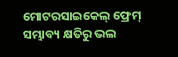ମୋଟରସାଇକେଲ୍ ଫ୍ରେମ୍ ସମ୍ଭାବ୍ୟ କ୍ଷତିରୁ ଭଲ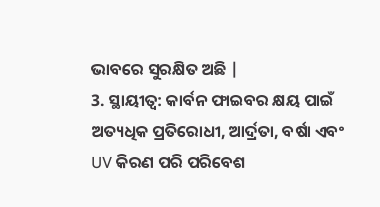ଭାବରେ ସୁରକ୍ଷିତ ଅଛି |
3. ସ୍ଥାୟୀତ୍ୱ: କାର୍ବନ ଫାଇବର କ୍ଷୟ ପାଇଁ ଅତ୍ୟଧିକ ପ୍ରତିରୋଧୀ, ଆର୍ଦ୍ରତା, ବର୍ଷା ଏବଂ UV କିରଣ ପରି ପରିବେଶ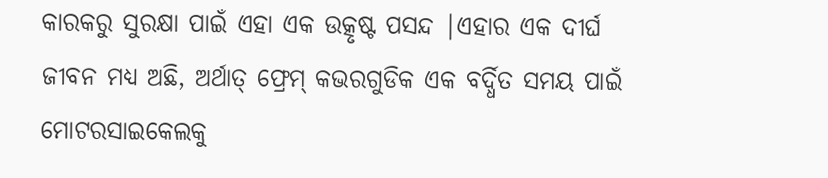କାରକରୁ ସୁରକ୍ଷା ପାଇଁ ଏହା ଏକ ଉତ୍କୃଷ୍ଟ ପସନ୍ଦ |ଏହାର ଏକ ଦୀର୍ଘ ଜୀବନ ମଧ୍ୟ ଅଛି, ଅର୍ଥାତ୍ ଫ୍ରେମ୍ କଭରଗୁଡିକ ଏକ ବର୍ଦ୍ଧିତ ସମୟ ପାଇଁ ମୋଟରସାଇକେଲକୁ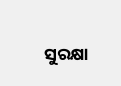ସୁରକ୍ଷା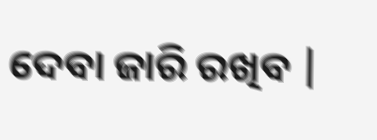ଦେବା ଜାରି ରଖିବ |